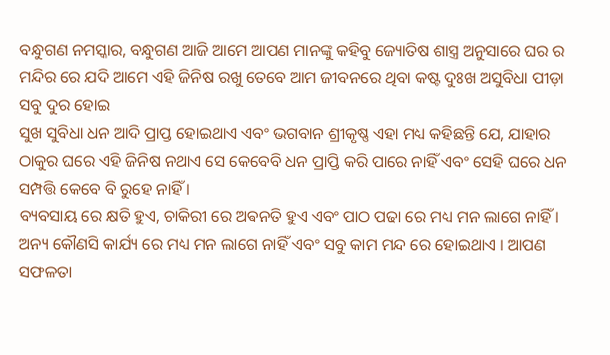ବନ୍ଧୁଗଣ ନମସ୍କାର, ବନ୍ଧୁଗଣ ଆଜି ଆମେ ଆପଣ ମାନଙ୍କୁ କହିବୁ ଜ୍ୟୋତିଷ ଶାସ୍ତ୍ର ଅନୁସାରେ ଘର ର ମନ୍ଦିର ରେ ଯଦି ଆମେ ଏହି ଜିନିଷ ରଖୁ ତେବେ ଆମ ଜୀବନରେ ଥିବା କଷ୍ଟ ଦୁଃଖ ଅସୁବିଧା ପୀଡ଼ା ସବୁ ଦୁର ହୋଇ
ସୁଖ ସୁବିଧା ଧନ ଆଦି ପ୍ରାପ୍ତ ହୋଇଥାଏ ଏବଂ ଭଗବାନ ଶ୍ରୀକୃଷ୍ଣ ଏହା ମଧ୍ୟ କହିଛନ୍ତି ଯେ, ଯାହାର ଠାକୁର ଘରେ ଏହି ଜିନିଷ ନଥାଏ ସେ କେବେବି ଧନ ପ୍ରାପ୍ତି କରି ପାରେ ନାହିଁ ଏବଂ ସେହି ଘରେ ଧନ ସମ୍ପତ୍ତି କେବେ ବି ରୁହେ ନାହିଁ ।
ବ୍ୟବସାୟ ରେ କ୍ଷତି ହୁଏ, ଚାକିରୀ ରେ ଅଵନତି ହୁଏ ଏବଂ ପାଠ ପଢା ରେ ମଧ୍ୟ ମନ ଲାଗେ ନାହିଁ । ଅନ୍ୟ କୌଣସି କାର୍ଯ୍ୟ ରେ ମଧ୍ୟ ମନ ଲାଗେ ନାହିଁ ଏବଂ ସବୁ କାମ ମନ୍ଦ ରେ ହୋଇଥାଏ । ଆପଣ ସଫଳତା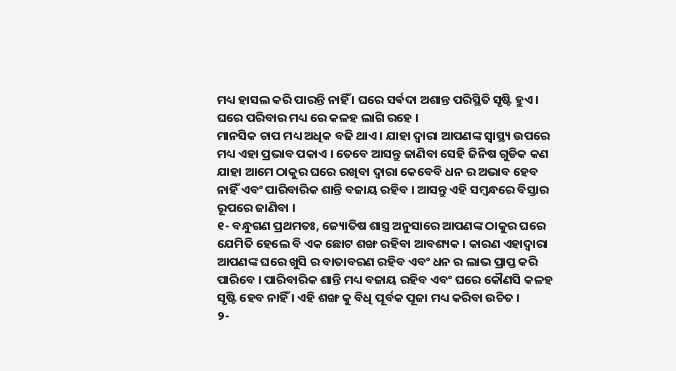ମଧ୍ୟ ହାସଲ କରି ପାରନ୍ତି ନାହିଁ । ଘରେ ସର୍ଵଦା ଅଶାନ୍ତ ପରିସ୍ଥିତି ସୃଷ୍ଟି ହୁଏ । ଘରେ ପରିବାର ମଧ୍ୟ ରେ କଳହ ଲାଗି ରହେ ।
ମାନସିକ ଚାପ ମଧ୍ୟ ଅଧିକ ବଢି ଥାଏ । ଯାହା ଦ୍ୱାରା ଆପଣଙ୍କ ସ୍ୱାସ୍ଥ୍ୟ ଉପରେ ମଧ୍ୟ ଏହା ପ୍ରଭାବ ପକାଏ । ତେବେ ଆସନ୍ତୁ ଜାଣିବା ସେହି ଜିନିଷ ଗୁଡିକ କଣ ଯାହା ଆମେ ଠାକୁର ଘରେ ରଖିବା ଦ୍ବାରା କେବେବି ଧନ ର ଅଭାବ ହେବ ନାହିଁ ଏବଂ ପାରିବାରିକ ଶାନ୍ତି ବଜାୟ ରହିବ । ଆସନ୍ତୁ ଏହି ସମ୍ବନ୍ଧରେ ବିସ୍ତାର ରୂପରେ ଜାଣିବା ।
୧- ବନ୍ଧୁଗଣ ପ୍ରଥମତଃ, ଜ୍ୟୋତିଷ ଶାସ୍ତ୍ର ଅନୁସାରେ ଆପଣଙ୍କ ଠାକୁର ଘରେ ଯେମିତି ହେଲେ ବି ଏକ ଛୋଟ ଶଙ୍ଖ ରହିବା ଆବଶ୍ୟକ । କାରଣ ଏହାଦ୍ୱାରା ଆପଣଙ୍କ ଘରେ ଖୁସି ର ବାତାବରଣ ରହିବ ଏବଂ ଧନ ର ଲାଭ ପ୍ରାପ୍ତ କରି ପାରିବେ । ପାରିବାରିକ ଶାନ୍ତି ମଧ୍ୟ ବଜାୟ ରହିବ ଏବଂ ଘରେ କୌଣସି କଳହ ସୃଷ୍ଟି ହେବ ନାହିଁ । ଏହି ଶଙ୍ଖ କୁ ବିଧି ପୂର୍ବକ ପୂଜା ମଧ୍ୟ କରିବା ଉଚିତ ।
୨-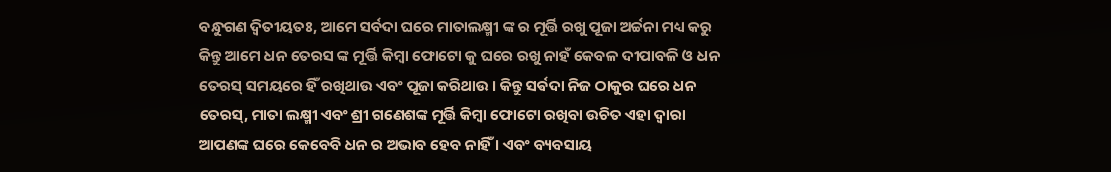ବନ୍ଧୁଗଣ ଦ୍ବିତୀୟତଃ, ଆମେ ସର୍ବଦା ଘରେ ମାତାଲକ୍ଷ୍ମୀ ଙ୍କ ର ମୂର୍ତ୍ତି ରଖୁ ପୂଜା ଅର୍ଚ୍ଚନା ମଧ୍ୟ କରୁ କିନ୍ତୁ ଆମେ ଧନ ତେରସ ଙ୍କ ମୂର୍ତ୍ତି କିମ୍ବା ଫୋଟୋ କୁ ଘରେ ରଖୁ ନାହଁ କେବଳ ଦୀପାବଳି ଓ ଧନ ତେରସ୍ ସମୟରେ ହିଁ ରଖିଥାଉ ଏବଂ ପୂଜା କରିଥାଉ । କିନ୍ତୁ ସର୍ଵଦା ନିଜ ଠାକୁର ଘରେ ଧନ ତେରସ୍, ମାତା ଲକ୍ଷ୍ମୀ ଏବଂ ଶ୍ରୀ ଗଣେଶଙ୍କ ମୂର୍ତ୍ତି କିମ୍ବା ଫୋଟୋ ରଖିବା ଉଚିତ ଏହା ଦ୍ୱାରା ଆପଣଙ୍କ ଘରେ କେବେବି ଧନ ର ଅଭାବ ହେବ ନାହିଁ । ଏବଂ ବ୍ୟବସାୟ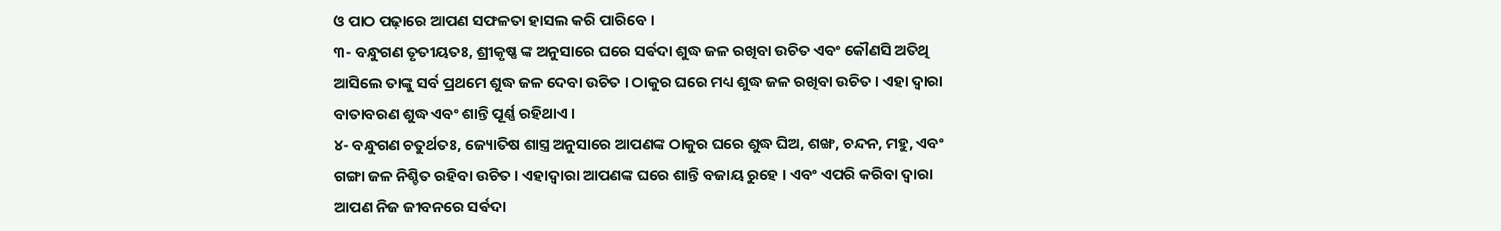ଓ ପାଠ ପଢ଼ାରେ ଆପଣ ସଫଳତା ହାସଲ କରି ପାରିବେ ।
୩- ବନ୍ଧୁଗଣ ତୃତୀୟତଃ, ଶ୍ରୀକୃଷ୍ଣ ଙ୍କ ଅନୁସାରେ ଘରେ ସର୍ଵଦା ଶୁଦ୍ଧ ଜଳ ରଖିବା ଉଚିତ ଏବଂ କୌଣସି ଅତିଥି ଆସିଲେ ତାଙ୍କୁ ସର୍ବ ପ୍ରଥମେ ଶୁଦ୍ଧ ଜଳ ଦେବା ଉଚିତ । ଠାକୁର ଘରେ ମଧ୍ୟ ଶୁଦ୍ଧ ଜଳ ରଖିବା ଉଚିତ । ଏହା ଦ୍ୱାରା ବାତାବରଣ ଶୁଦ୍ଧ ଏବଂ ଶାନ୍ତି ପୂର୍ଣ୍ଣ ରହିଥାଏ ।
୪- ବନ୍ଧୁଗଣ ଚତୁର୍ଥତଃ, ଜ୍ୟୋତିଷ ଶାସ୍ତ୍ର ଅନୁସାରେ ଆପଣଙ୍କ ଠାକୁର ଘରେ ଶୁଦ୍ଧ ଘିଅ, ଶଙ୍ଖ, ଚନ୍ଦନ, ମହୁ, ଏବଂ ଗଙ୍ଗା ଜଳ ନିଶ୍ଚିତ ରହିବା ଉଚିତ । ଏହାଦ୍ୱାରା ଆପଣଙ୍କ ଘରେ ଶାନ୍ତି ବଜାୟ ରୁହେ । ଏବଂ ଏପରି କରିବା ଦ୍ୱାରା ଆପଣ ନିଜ ଜୀବନରେ ସର୍ଵଦା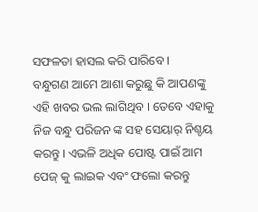ସଫଳତା ହାସଲ କରି ପାରିବେ ।
ବନ୍ଧୁଗଣ ଆମେ ଆଶା କରୁଛୁ କି ଆପଣଙ୍କୁ ଏହି ଖବର ଭଲ ଲାଗିଥିବ । ତେବେ ଏହାକୁ ନିଜ ବନ୍ଧୁ ପରିଜନ ଙ୍କ ସହ ସେୟାର୍ ନିଶ୍ଚୟ କରନ୍ତୁ । ଏଭଳି ଅଧିକ ପୋଷ୍ଟ ପାଇଁ ଆମ ପେଜ୍ କୁ ଲାଇକ ଏବଂ ଫଲୋ କରନ୍ତୁ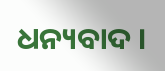ଧନ୍ୟବାଦ ।